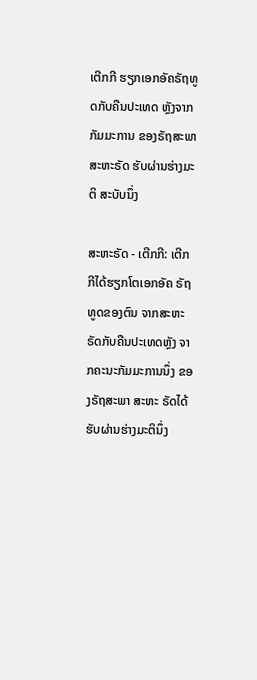ເຕີກກີ ຮຽກເອກອັຄຣັຖທູດກັບຄືນປະເທດ ຫຼັງຈາກກັມມະການ ຂອງຣັຖສະພາສະຫະຣັດ ຮັບຜ່ານຮ່າງມະຕິ ສະບັບນຶ່ງ

ສະຫະຣັດ - ເຕີກກີ: ເຕີກກີໄດ້ຮຽກໂຕເອກອັຄ ຣັຖທູດຂອງຕົນ ຈາກສະຫະຣັດກັບຄືນປະເທດຫຼັງ ຈາກຄະນະກັມມະການນຶ່ງ ຂອງຣັຖສະພາ ສະຫະ ຣັດໄດ້ຮັບຜ່ານຮ່າງມະຕິນຶ່ງ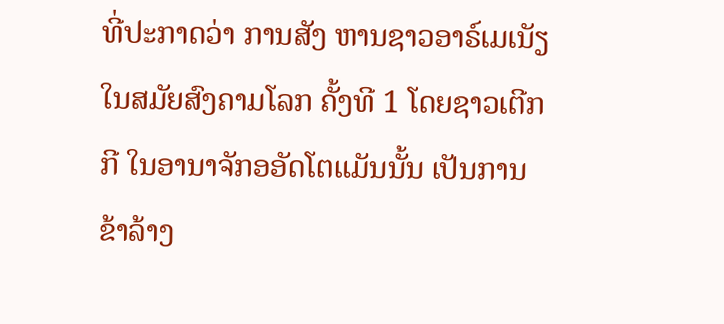ທີ່ປະກາດວ່າ ການສັງ ຫານຊາວອາຣ໌ເມເນັຽ ໃນສມັຍສົງຄາມໂລກ ຄັ້ງທີ 1 ໂດຍຊາວເຕີກກີ ໃນອານາຈັກອອັດໂຕແມັນນັ້ນ ເປັນການຂ້າລ້າງ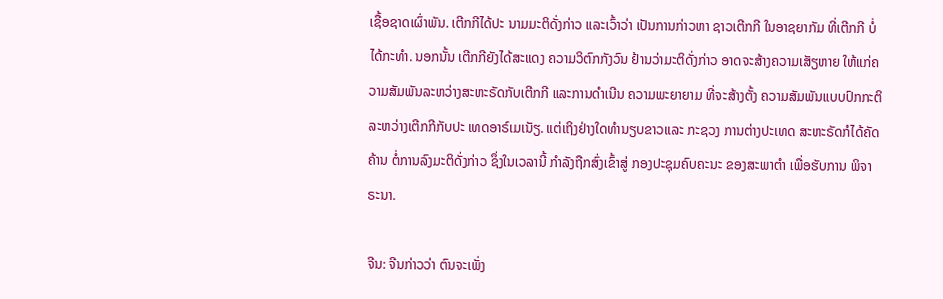ເຊື້ອຊາດເຜົ່າພັນ. ເຕີກກີໄດ້ປະ ນາມມະຕິດັ່ງກ່າວ ແລະເວົ້າວ່າ ເປັນການກ່າວຫາ ຊາວເຕີກກີ ໃນອາຊຍາກັມ ທີ່ເຕີກກີ ບໍ່ໄດ້ກະທຳ. ນອກນັ້ນ ເຕີກກີຍັງໄດ້ສະແດງ ຄວາມວິຕົກກັງວົນ ຢ້ານວ່າມະຕິດັ່ງກ່າວ ອາດຈະສ້າງຄວາມເສັຽຫາຍ ໃຫ້ແກ່ຄວາມສັມພັນລະຫວ່າງສະຫະຣັດກັບເຕີກກີ ແລະການດຳເນີນ ຄວາມພະຍາຍາມ ທີ່ຈະສ້າງຕັ້ງ ຄວາມສັມພັນແບບປົກກະຕິລະຫວ່າງເຕີກກີກັບປະ ເທດອາຣ໌ເມເນັຽ. ແຕ່ເຖິງຢ່າງໃດທຳນຽບຂາວແລະ ກະຊວງ ການຕ່າງປະເທດ ສະຫະຣັດກໍໄດ້ຄັດຄ້ານ ຕໍ່ການລົງມະຕິດັ່ງກ່າວ ຊຶ່ງໃນເວລານີ້ ກຳລັງຖືກສົ່ງເຂົ້າສູ່ ກອງປະຊຸມຄົບຄະນະ ຂອງສະພາຕຳ ເພື່ອຮັບການ ພິຈາຣະນາ.

ຈີນ: ຈີນກ່າວວ່າ ຕົນຈະເພັ່ງ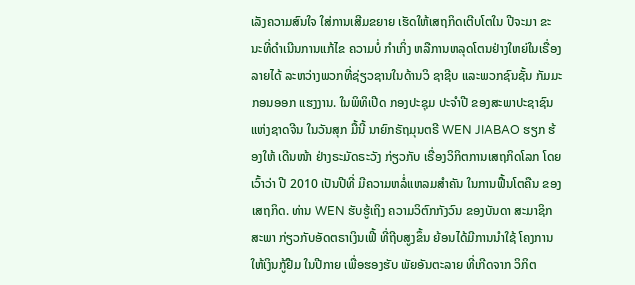ເລັງຄວາມສົນໃຈ ໃສ່ການເສີມຂຍາຍ ເຮັດໃຫ້ເສຖກິດເຕີບໂຕໃນ ປີຈະມາ ຂະນະທີ່ດຳເນີນການແກ້ໄຂ ຄວາມບໍ່ ກຳເກິ່ງ ຫລືການຫລຸດໂຕນຢ່າງໃຫຍ່ໃນເຣື່ອງ ລາຍໄດ້ ລະຫວ່າງພວກທີ່ຊ່ຽວຊານໃນດ້ານວິ ຊາຊີບ ແລະພວກຊົນຊັ້ນ ກັມມະກອນອອກ ແຮງງານ. ໃນພິທິເປີດ ກອງປະຊຸມ ປະຈຳປີ ຂອງສະພາປະຊາຊົນແຫ່ງຊາດຈີນ ໃນວັນສຸກ ມື້ນີ້ ນາຍົກຣັຖມຸນຕຣີ WEN JIABAO ຮຽກ ຮ້ອງໃຫ້ ເດີນໜ້າ ຢ່າງຣະມັດຣະວັງ ກ່ຽວກັບ ເຣື່ອງວິກິຕການເສຖກິດໂລກ ໂດຍເວົ້າວ່າ ປີ 2010 ເປັນປີທີ່ ມີຄວາມຫລໍ່ແຫລມສຳຄັນ ໃນການຟື້ນໂຕຄືນ ຂອງເສຖກິດ. ທ່ານ WEN ຮັບຮູ້ເຖິງ ຄວາມວິຕົກກັງວົນ ຂອງບັນດາ ສະມາຊິກສະພາ ກ່ຽວກັບອັດຕຣາເງິນເຟີ້ ທີ່ຖີບສູງຂຶ້ນ ຍ້ອນໄດ້ມີການນຳໃຊ້ ໂຄງການ ໃຫ້ເງິນກູ້ຢືມ ໃນປີກາຍ ເພື່ອຮອງຮັບ ພັຍອັນຕະລາຍ ທີ່ເກີດຈາກ ວິກິຕ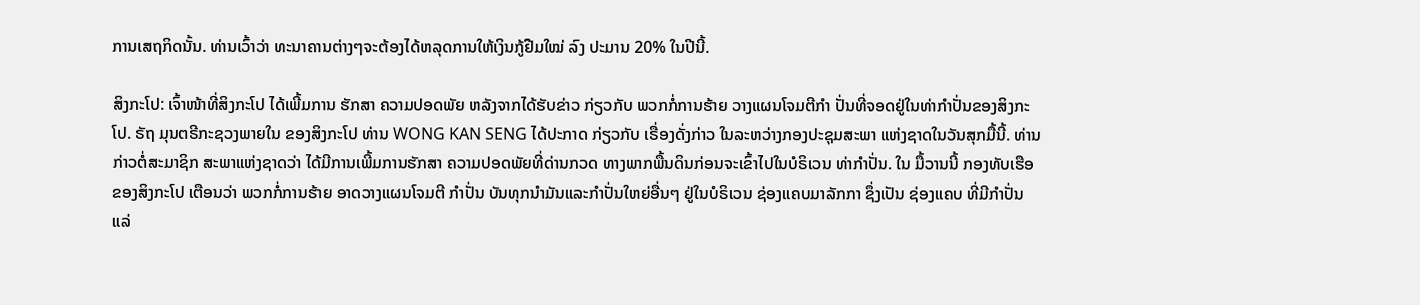ການເສຖກິດນັ້ນ. ທ່ານເວົ້າວ່າ ທະນາຄານຕ່າງໆຈະຕ້ອງໄດ້ຫລຸດການໃຫ້ເງິນກູ້ຢືມໃໝ່ ລົງ ປະມານ 20% ໃນປີນີ້.

ສິງກະໂປ: ເຈົ້າໜ້າທີ່ສິງກະໂປ ໄດ້ເພີ້ມການ ຮັກສາ ຄວາມປອດພັຍ ຫລັງຈາກໄດ້ຮັບຂ່າວ ກ່ຽວກັບ ພວກກໍ່ການຮ້າຍ ວາງແຜນໂຈມຕີກຳ ປັ່ນທີ່ຈອດຢູ່ໃນທ່າກຳປັ່ນຂອງສິງກະໂປ. ຣັຖ ມຸນຕຣີກະຊວງພາຍໃນ ຂອງສິງກະໂປ ທ່ານ WONG KAN SENG ໄດ້ປະກາດ ກ່ຽວກັບ ເຣື່ອງດັ່ງກ່າວ ໃນລະຫວ່າງກອງປະຊຸມສະພາ ແຫ່ງຊາດໃນວັນສຸກມື້ນີ້. ທ່ານກ່າວຕໍ່ສະມາຊິກ ສະພາແຫ່ງຊາດວ່າ ໄດ້ມີການເພີ້ມການຮັກສາ ຄວາມປອດພັຍທີ່ດ່ານກວດ ທາງພາກພື້ນດິນກ່ອນຈະເຂົ້າໄປໃນບໍຣິເວນ ທ່າກຳປັ່ນ. ໃນ ມື້ວານນີ້ ກອງທັບເຮືອ ຂອງສິງກະໂປ ເຕືອນວ່າ ພວກກໍ່ການຮ້າຍ ອາດວາງແຜນໂຈມຕີ ກຳປັ່ນ ບັນທຸກນຳມັນແລະກຳປັ່ນໃຫຍ່ອື່ນໆ ຢູ່ໃນບໍຣິເວນ ຊ່ອງແຄບມາລັກກາ ຊຶ່ງເປັນ ຊ່ອງແຄບ ທີ່ມີກຳປັ່ນ ແລ່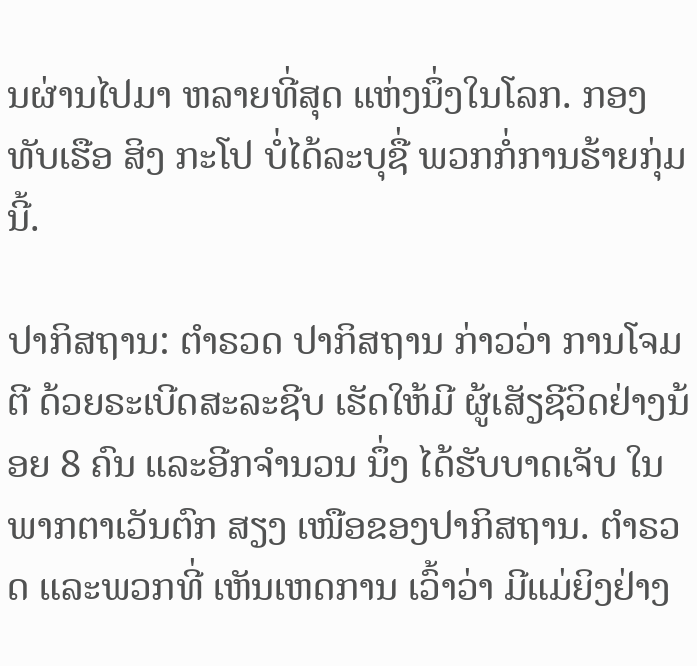ນຜ່ານໄປມາ ຫລາຍທີ່ສຸດ ແຫ່ງນຶ່ງໃນໂລກ. ກອງທັບເຮືອ ສິງ ກະໂປ ບໍ່ໄດ້ລະບຸຊື່ ພວກກໍ່ການຮ້າຍກຸ່ມນີ້.

ປາກິສຖານ: ຕຳຣວດ ປາກິສຖານ ກ່າວວ່າ ການໂຈມຕີ ດ້ວຍຣະເບີດສະລະຊີບ ເຮັດໃຫ້ມີ ຜູ້ເສັຽຊີວິດຢ່າງນ້ອຍ 8 ຄົນ ແລະອີກຈຳນວນ ນຶ່ງ ໄດ້ຮັບບາດເຈັບ ໃນພາກຕາເວັນຕົກ ສຽງ ເໜືອຂອງປາກິສຖານ. ຕຳຣວດ ແລະພວກທີ່ ເຫັນເຫດການ ເວົ້າວ່າ ມີແມ່ຍິງຢ່າງ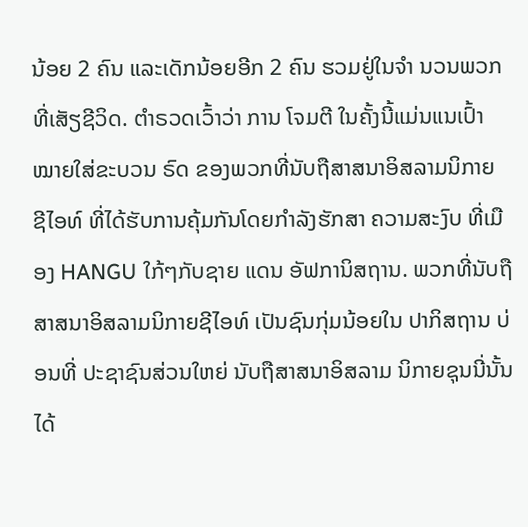ນ້ອຍ 2 ຄົນ ແລະເດັກນ້ອຍອີກ 2 ຄົນ ຮວມຢູ່ໃນຈຳ ນວນພວກທີ່ເສັຽຊີວິດ. ຕຳຣວດເວົ້າວ່າ ການ ໂຈມຕີ ໃນຄັ້ງນີ້ແມ່ນແນເປົ້າໝາຍໃສ່ຂະບວນ ຣົດ ຂອງພວກທີ່ນັບຖືສາສນາອິສລາມນິກາຍ ຊີໄອທ໌ ທີ່ໄດ້ຮັບການຄຸ້ມກັນໂດຍກຳລັງຮັກສາ ຄວາມສະງົບ ທີ່ເມືອງ HANGU ໃກ້ໆກັບຊາຍ ແດນ ອັຟການິສຖານ. ພວກທີ່ນັບຖື ສາສນາອິສລາມນິກາຍຊີໄອທ໌ ເປັນຊົນກຸ່ມນ້ອຍໃນ ປາກິສຖານ ບ່ອນທີ່ ປະຊາຊົນສ່ວນໃຫຍ່ ນັບຖືສາສນາອິສລາມ ນິກາຍຊຸນນີ່ນັ້ນ ໄດ້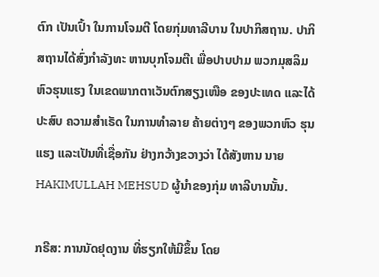ຕົກ ເປັນເປົ້າ ໃນການໂຈມຕີ ໂດຍກຸ່ມທາລີບານ ໃນປາກິສຖານ. ປາກິສຖານໄດ້ສົ່ງກຳລັງທະ ຫານບຸກໂຈມຕີເ ພື່ອປາບປາມ ພວກມຸສລິມຫົວຮຸນແຮງ ໃນເຂດພາກຕາເວັນຕົກສຽງເໜືອ ຂອງປະເທດ ແລະໄດ້ປະສົບ ຄວາມສຳເຣັດ ໃນການທຳລາຍ ຄ້າຍຕ່າງໆ ຂອງພວກຫົວ ຮຸນແຮງ ແລະເປັນທີ່ເຊື່ອກັນ ຢ່າງກວ້າງຂວາງວ່າ ໄດ້ສັງຫານ ນາຍ HAKIMULLAH MEHSUD ຜູ້ນຳຂອງກຸ່ມ ທາລີບານນັ້ນ.

ກຣີສ: ການນັດຢຸດງານ ທີ່ຮຽກໃຫ້ມີຂຶ້ນ ໂດຍ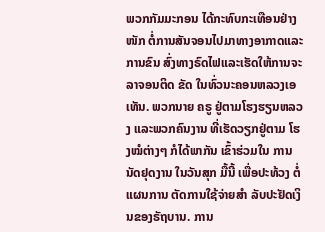ພວກກັມມະກອນ ໄດ້ກະທົບກະເທືອນຢ່າງໜັກ ຕໍ່ການສັນຈອນໄປມາທາງອາກາດແລະການຂົນ ສົ່ງທາງຣົດໄຟແລະເຮັດໃຫ້ການຈະລາຈອນຕິດ ຂັດ ໃນທົ່ວນະຄອນຫລວງເອເທັນ. ພວກນາຍ ຄຣູ ຢູ່ຕາມໂຮງຮຽນຫລວງ ແລະພວກຄົນງານ ທີ່ເຮັດວຽກຢູ່ຕາມ ໂຮງໝໍຕ່າງໆ ກໍໄດ້ພາກັນ ເຂົ້າຮ່ວມໃນ ການນັດຢຸດງານ ໃນວັນສຸກ ມື້ນີ້ ເພື່ອປະທ້ວງ ຕໍ່ແຜນການ ຕັດການໃຊ້ຈ່າຍສຳ ລັບປະຢັດເງິນຂອງຣັຖບານ. ການ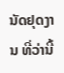ນັດຢຸດງານ ທີ່ວ່ານີ້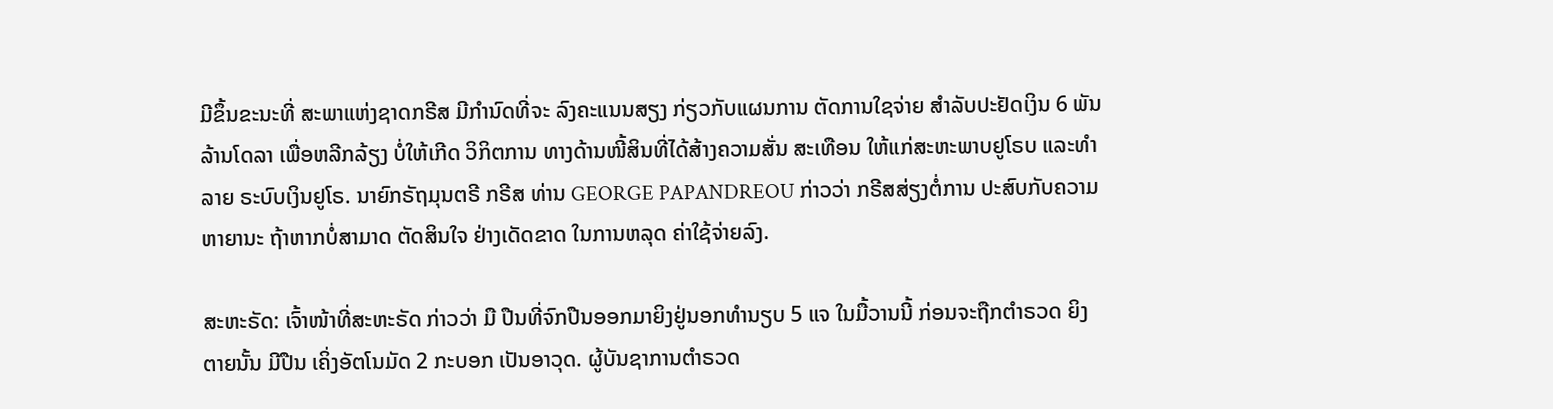ມີຂຶ້ນຂະນະທີ່ ສະພາແຫ່ງຊາດກຣີສ ມີກຳນົດທີ່ຈະ ລົງຄະແນນສຽງ ກ່ຽວກັບແຜນການ ຕັດການໃຊຈ່າຍ ສຳລັບປະຢັດເງິນ 6 ພັນລ້ານໂດລາ ເພື່ອຫລີກລ້ຽງ ບໍ່ໃຫ້ເກີດ ວິກິຕການ ທາງດ້ານໜີ້ສິນທີ່ໄດ້ສ້າງຄວາມສັ່ນ ສະເທືອນ ໃຫ້ແກ່ສະຫະພາບຢູໂຣບ ແລະທຳລາຍ ຣະບົບເງິນຢູໂຣ. ນາຍົກຣັຖມຸນຕຣີ ກຣີສ ທ່ານ GEORGE PAPANDREOU ກ່າວວ່າ ກຣີສສ່ຽງຕໍ່ການ ປະສົບກັບຄວາມ ຫາຍານະ ຖ້າຫາກບໍ່ສາມາດ ຕັດສິນໃຈ ຢ່າງເດັດຂາດ ໃນການຫລຸດ ຄ່າໃຊ້ຈ່າຍລົງ.

ສະຫະຣັດ: ເຈົ້າໜ້າທີ່ສະຫະຣັດ ກ່າວວ່າ ມື ປືນທີ່ຈົກປືນອອກມາຍິງຢູ່ນອກທຳນຽບ 5 ແຈ ໃນມື້ວານນີ້ ກ່ອນຈະຖືກຕຳຣວດ ຍິງຕາຍນັ້ນ ມີປືນ ເຄິ່ງອັຕໂນມັດ 2 ກະບອກ ເປັນອາວຸດ. ຜູ້ບັນຊາການຕຳຣວດ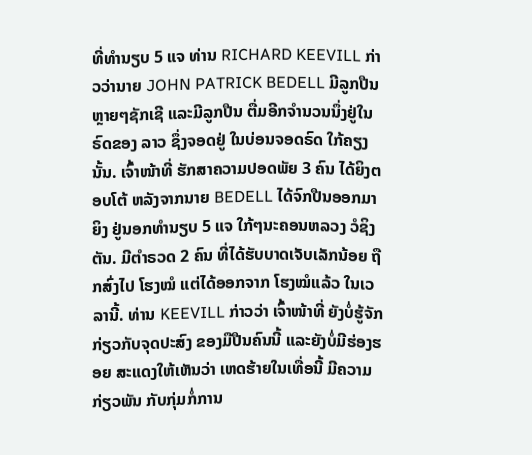ທີ່ທຳນຽບ 5 ແຈ ທ່ານ RICHARD KEEVILL ກ່າວວ່ານາຍ JOHN PATRICK BEDELL ມີລູກປືນຫຼາຍໆຊັກເຊີ ແລະມີລູກປືນ ຕື່ມອີກຈຳນວນນຶ່ງຢູ່ໃນຣົດຂອງ ລາວ ຊຶ່ງຈອດຢູ່ ໃນບ່ອນຈອດຣົດ ໃກ້ຄຽງນັ້ນ. ເຈົ້າໜ້າທີ່ ຮັກສາຄວາມປອດພັຍ 3 ຄົນ ໄດ້ຍິງຕອບໂຕ້ ຫລັງຈາກນາຍ BEDELL ໄດ້ຈົກປືນອອກມາຍິງ ຢູ່ນອກທຳນຽບ 5 ແຈ ໃກ້ໆນະຄອນຫລວງ ວໍຊິງຕັນ. ມີຕຳຣວດ 2 ຄົນ ທີ່ໄດ້ຮັບບາດເຈັບເລັກນ້ອຍ ຖືກສົ່ງໄປ ໂຮງໝໍ ແຕ່ໄດ້ອອກຈາກ ໂຮງໝໍແລ້ວ ໃນເວລານີ້. ທ່ານ KEEVILL ກ່າວວ່າ ເຈົ້າໜ້າທີ່ ຍັງບໍ່ຮູ້ຈັກ ກ່ຽວກັບຈຸດປະສົງ ຂອງມືປືນຄົນນີ້ ແລະຍັງບໍ່ມີຮ່ອງຮອຍ ສະແດງໃຫ້ເຫັນວ່າ ເຫດຮ້າຍໃນເທື່ອນີ້ ມີຄວາມກ່ຽວພັນ ກັບກຸ່ມກໍ່ການ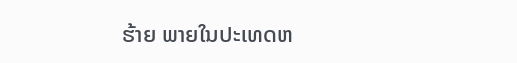ຮ້າຍ ພາຍໃນປະເທດຫ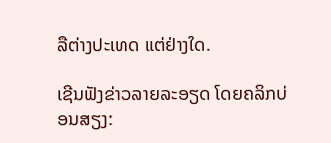ລືຕ່າງປະເທດ ແຕ່ຢ່າງໃດ.

ເຊີນຟັງຂ່າວລາຍລະອຽດ ໂດຍຄລິກບ່ອນສຽງ: